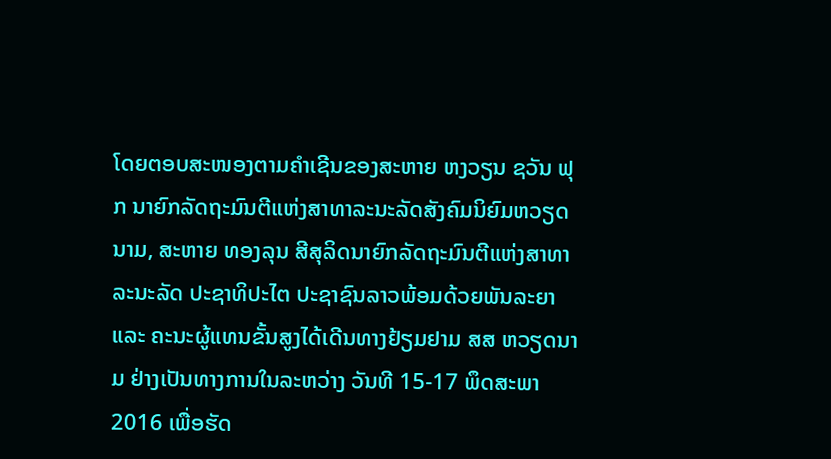ໂດຍຕອບສະໜອງຕາມຄຳເຊີນຂອງສະຫາຍ ຫງວຽນ ຊວັນ ຟຸກ ນາຍົກລັດຖະມົນຕີແຫ່ງສາທາລະນະລັດສັງຄົມນິຍົມຫວຽດນາມ, ສະຫາຍ ທອງລຸນ ສີສຸລິດນາຍົກລັດຖະມົນຕີແຫ່ງສາທາລະນະລັດ ປະຊາທິປະໄຕ ປະຊາຊົນລາວພ້ອມດ້ວຍພັນລະຍາ ແລະ ຄະນະຜູ້ແທນຂັ້ນສູງໄດ້ເດີນທາງຢ້ຽມຢາມ ສສ ຫວຽດນາມ ຢ່າງເປັນທາງການໃນລະຫວ່າງ ວັນທີ 15-17 ພຶດສະພາ 2016 ເພື່ອຮັດ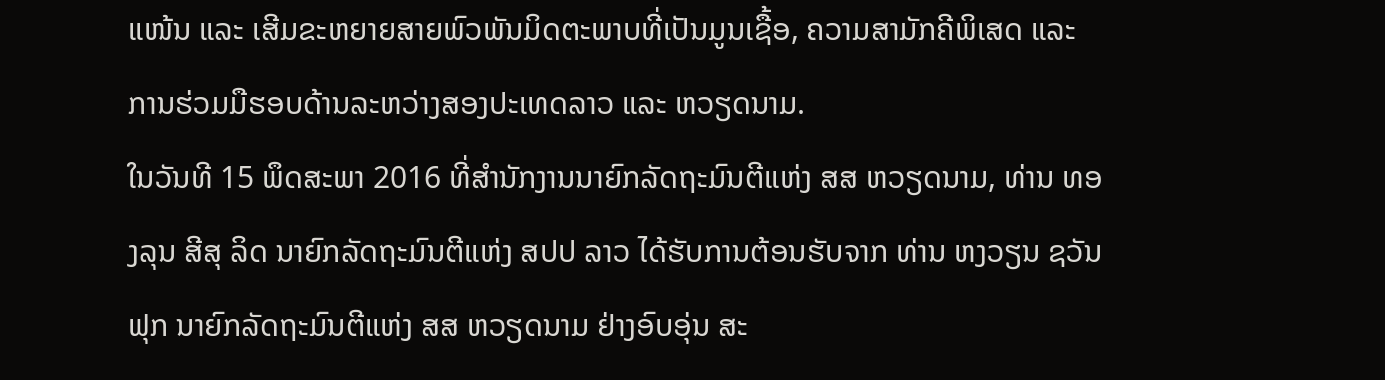ແໜ້ນ ແລະ ເສີມຂະຫຍາຍສາຍພົວພັນມິດຕະພາບທີ່ເປັນມູນເຊື້ອ, ຄວາມສາມັກຄີພິເສດ ແລະ ການຮ່ວມມືຮອບດ້ານລະຫວ່າງສອງປະເທດລາວ ແລະ ຫວຽດນາມ.
ໃນວັນທີ 15 ພຶດສະພາ 2016 ທີ່ສຳນັກງານນາຍົກລັດຖະມົນຕີແຫ່ງ ສສ ຫວຽດນາມ, ທ່ານ ທອງລຸນ ສີສຸ ລິດ ນາຍົກລັດຖະມົນຕີແຫ່ງ ສປປ ລາວ ໄດ້ຮັບການຕ້ອນຮັບຈາກ ທ່ານ ຫງວຽນ ຊວັນຟຸກ ນາຍົກລັດຖະມົນຕີແຫ່ງ ສສ ຫວຽດນາມ ຢ່າງອົບອຸ່ນ ສະ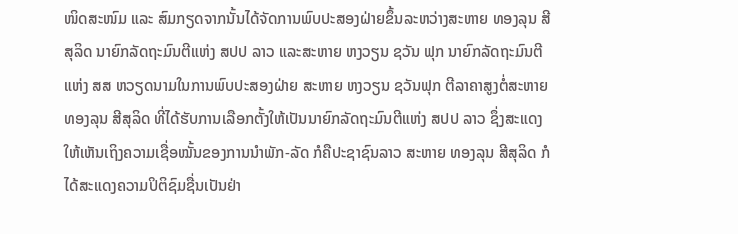ໜິດສະໜົມ ແລະ ສົມກຽດຈາກນັ້ນໄດ້ຈັດການພົບປະສອງຝ່າຍຂຶ້ນລະຫວ່າງສະຫາຍ ທອງລຸນ ສີສຸລິດ ນາຍົກລັດຖະມົນຕີແຫ່ງ ສປປ ລາວ ແລະສະຫາຍ ຫງວຽນ ຊວັນ ຟຸກ ນາຍົກລັດຖະມົນຕີແຫ່ງ ສສ ຫວຽດນາມໃນການພົບປະສອງຝ່າຍ ສະຫາຍ ຫງວຽນ ຊວັນຟຸກ ຕີລາຄາສູງຕໍ່ສະຫາຍ ທອງລຸນ ສີສຸລິດ ທີ່ໄດ້ຮັບການເລືອກຕັ້ງໃຫ້ເປັນນາຍົກລັດຖະມົນຕີແຫ່ງ ສປປ ລາວ ຊຶ່ງສະແດງໃຫ້ເຫັນເຖິງຄວາມເຊື່ອໝັ້ນຂອງການນຳພັກ-ລັດ ກໍຄືປະຊາຊົນລາວ ສະຫາຍ ທອງລຸນ ສີສຸລິດ ກໍໄດ້ສະແດງຄວາມປິຕິຊົມຊື່ນເປັນຢ່າ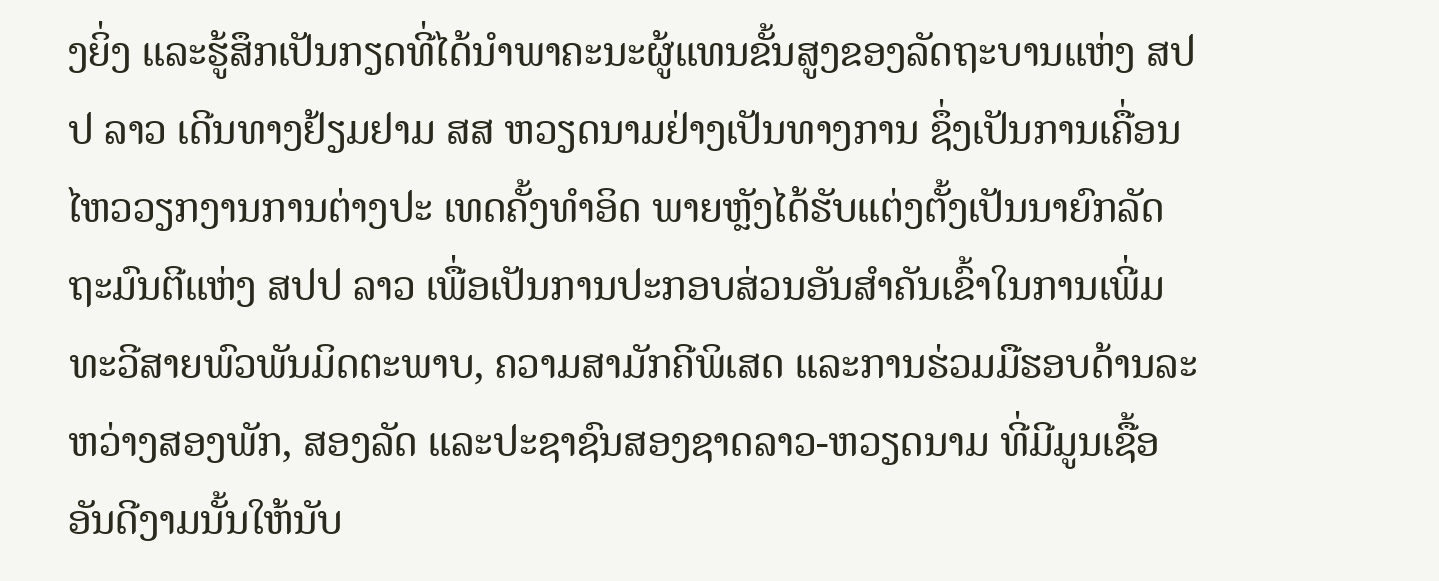ງຍິ່ງ ແລະຮູ້ສຶກເປັນກຽດທີ່ໄດ້ນຳພາຄະນະຜູ້ແທນຂັ້ນສູງຂອງລັດຖະບານແຫ່ງ ສປປ ລາວ ເດີນທາງຢ້ຽມຢາມ ສສ ຫວຽດນາມຢ່າງເປັນທາງການ ຊຶ່ງເປັນການເຄື່ອນໄຫວວຽກງານການຕ່າງປະ ເທດຄັ້ງທຳອິດ ພາຍຫຼັງໄດ້ຮັບແຕ່ງຕັ້ງເປັນນາຍົກລັດຖະມົນຕີແຫ່ງ ສປປ ລາວ ເພື່ອເປັນການປະກອບສ່ວນອັນສຳຄັນເຂົ້າໃນການເພີ່ມທະວີສາຍພົວພັນມິດຕະພາບ, ຄວາມສາມັກຄີພິເສດ ແລະການຮ່ວມມືຮອບດ້ານລະຫວ່າງສອງພັກ, ສອງລັດ ແລະປະຊາຊົນສອງຊາດລາວ-ຫວຽດນາມ ທີ່ມີມູນເຊື້ອອັນດີງາມນັ້ນໃຫ້ນັບ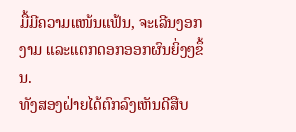ມື້ມີຄວາມແໜ້ນແຟ້ນ, ຈະເລີນງອກງາມ ແລະແຕກດອກອອກຜົນຍິ່ງໆຂຶ້ນ.
ທັງສອງຝ່າຍໄດ້ຕົກລົງເຫັນດີສືບ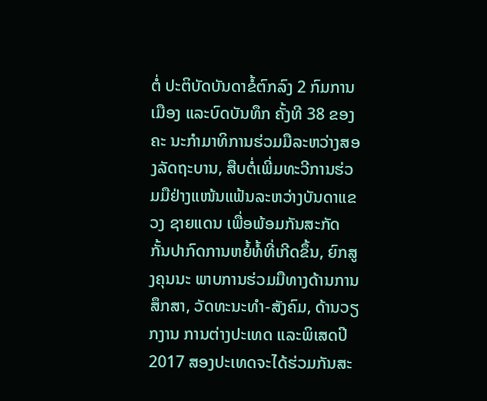ຕໍ່ ປະຕິບັດບັນດາຂໍ້ຕົກລົງ 2 ກົມການເມືອງ ແລະບົດບັນທຶກ ຄັ້ງທີ 38 ຂອງຄະ ນະກຳມາທິການຮ່ວມມືລະຫວ່າງສອງລັດຖະບານ, ສືບຕໍ່ເພີ່ມທະວີການຮ່ວມມືຢ່າງແໜ້ນແຟ້ນລະຫວ່າງບັນດາແຂວງ ຊາຍແດນ ເພື່ອພ້ອມກັນສະກັດກັ້ນປາກົດການຫຍໍ້ທໍ້ທີ່ເກີດຂຶ້ນ, ຍົກສູງຄຸນນະ ພາບການຮ່ວມມືທາງດ້ານການສຶກສາ, ວັດທະນະທຳ-ສັງຄົມ, ດ້ານວຽກງານ ການຕ່າງປະເທດ ແລະພິເສດປີ 2017 ສອງປະເທດຈະໄດ້ຮ່ວມກັນສະ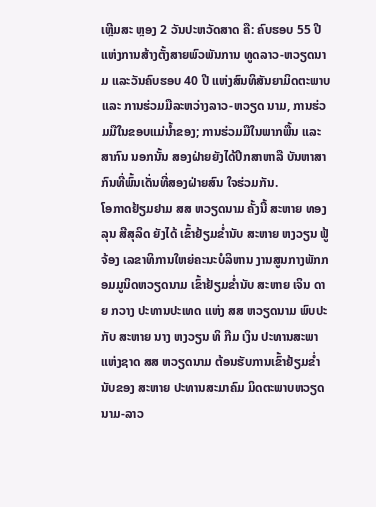ເຫຼີມສະ ຫຼອງ 2 ວັນປະຫວັດສາດ ຄື: ຄົບຮອບ 55 ປີແຫ່ງການສ້າງຕັ້ງສາຍພົວພັນການ ທູດລາວ-ຫວຽດນາມ ແລະວັນຄົບຮອບ 40 ປີ ແຫ່ງສົນທິສັນຍາມິດຕະພາບ ແລະ ການຮ່ວມມືລະຫວ່າງລາວ-ຫວຽດ ນາມ, ການຮ່ວມມືໃນຂອບແມ່ນ້ຳຂອງ; ການຮ່ວມມືໃນພາກພື້ນ ແລະສາກົນ ນອກນັ້ນ ສອງຝ່າຍຍັງໄດ້ປຶກສາຫາລື ບັນຫາສາກົນທີ່ພົ້ນເດັ່ນທີ່ສອງຝ່າຍສົນ ໃຈຮ່ວມກັນ.
ໂອກາດຢ້ຽມຢາມ ສສ ຫວຽດນາມ ຄັ້ງນີ້ ສະຫາຍ ທອງລຸນ ສີສຸລິດ ຍັງໄດ້ ເຂົ້າຢ້ຽມຂ່ຳນັບ ສະຫາຍ ຫງວຽນ ຟູ້ ຈ້ອງ ເລຂາທິການໃຫຍ່ຄະນະບໍລິຫານ ງານສູນກາງພັກກອມມູນິດຫວຽດນາມ ເຂົ້າຢ້ຽມຂ່ຳນັບ ສະຫາຍ ເຈິນ ດາຍ ກວາງ ປະທານປະເທດ ແຫ່ງ ສສ ຫວຽດນາມ ພົບປະກັບ ສະຫາຍ ນາງ ຫງວຽນ ທິ ກີມ ເງິນ ປະທານສະພາແຫ່ງຊາດ ສສ ຫວຽດນາມ ຕ້ອນຮັບການເຂົ້າຢ້ຽມຂ່ຳນັບຂອງ ສະຫາຍ ປະທານສະມາຄົມ ມິດຕະພາບຫວຽດນາມ-ລາວ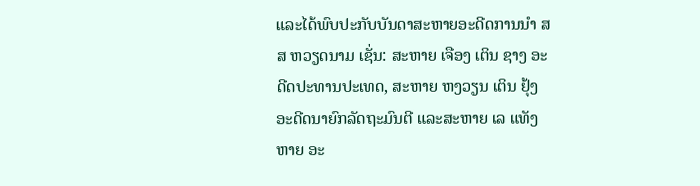ແລະໄດ້ພົບປະກັບບັນດາສະຫາຍອະດີດການນຳ ສສ ຫວຽດນາມ ເຊັ່ນ: ສະຫາຍ ເຈືອງ ເຕິນ ຊາງ ອະດີດປະທານປະເທດ, ສະຫາຍ ຫງວຽນ ເຕິນ ຢຸ້ງ ອະດີດນາຍົກລັດຖະມົນຕີ ແລະສະຫາຍ ເລ ແທັງ ຫາຍ ອະ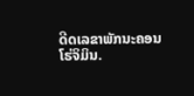ດີດເລຂາພັກນະຄອນໂຮ່ຈິມິນ.